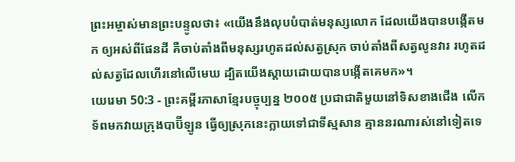ព្រះអម្ចាស់មានព្រះបន្ទូលថា៖ «យើងនឹងលុបបំបាត់មនុស្សលោក ដែលយើងបានបង្កើតមក ឲ្យអស់ពីផែនដី គឺចាប់តាំងពីមនុស្សរហូតដល់សត្វស្រុក ចាប់តាំងពីសត្វលូនវារ រហូតដល់សត្វដែលហើរនៅលើមេឃ ដ្បិតយើងស្ដាយដោយបានបង្កើតគេមក»។
យេរេមា 50:3 - ព្រះគម្ពីរភាសាខ្មែរបច្ចុប្បន្ន ២០០៥ ប្រជាជាតិមួយនៅទិសខាងជើង លើកទ័ពមកវាយក្រុងបាប៊ីឡូន ធ្វើឲ្យស្រុកនេះក្លាយទៅជាទីស្មសាន គ្មាននរណារស់នៅទៀតទេ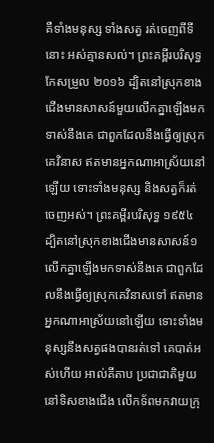គឺទាំងមនុស្ស ទាំងសត្វ រត់ចេញពីទីនោះ អស់គ្មានសល់។ ព្រះគម្ពីរបរិសុទ្ធកែសម្រួល ២០១៦ ដ្បិតនៅស្រុកខាងជើងមានសាសន៍មួយលើកគ្នាឡើងមកទាស់នឹងគេ ជាពួកដែលនឹងធ្វើឲ្យស្រុកគេវិនាស ឥតមានអ្នកណាអាស្រ័យនៅឡើយ ទោះទាំងមនុស្ស និងសត្វក៏រត់ចេញអស់។ ព្រះគម្ពីរបរិសុទ្ធ ១៩៥៤ ដ្បិតនៅស្រុកខាងជើងមានសាសន៍១លើកគ្នាឡើងមកទាស់នឹងគេ ជាពួកដែលនឹងធ្វើឲ្យស្រុកគេវិនាសទៅ ឥតមានអ្នកណាអាស្រ័យនៅឡើយ ទោះទាំងមនុស្សនឹងសត្វផងបានរត់ទៅ គេបាត់អស់ហើយ អាល់គីតាប ប្រជាជាតិមួយនៅទិសខាងជើង លើកទ័ពមកវាយក្រុ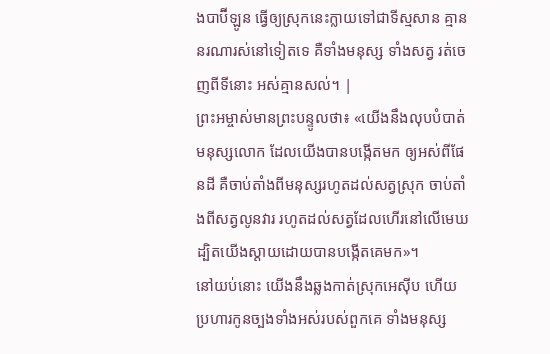ងបាប៊ីឡូន ធ្វើឲ្យស្រុកនេះក្លាយទៅជាទីស្មសាន គ្មាននរណារស់នៅទៀតទេ គឺទាំងមនុស្ស ទាំងសត្វ រត់ចេញពីទីនោះ អស់គ្មានសល់។ |
ព្រះអម្ចាស់មានព្រះបន្ទូលថា៖ «យើងនឹងលុបបំបាត់មនុស្សលោក ដែលយើងបានបង្កើតមក ឲ្យអស់ពីផែនដី គឺចាប់តាំងពីមនុស្សរហូតដល់សត្វស្រុក ចាប់តាំងពីសត្វលូនវារ រហូតដល់សត្វដែលហើរនៅលើមេឃ ដ្បិតយើងស្ដាយដោយបានបង្កើតគេមក»។
នៅយប់នោះ យើងនឹងឆ្លងកាត់ស្រុកអេស៊ីប ហើយប្រហារកូនច្បងទាំងអស់របស់ពួកគេ ទាំងមនុស្ស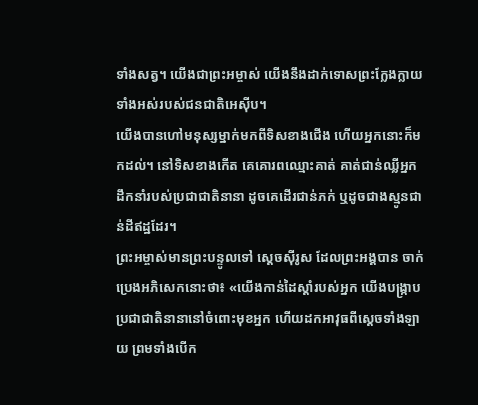ទាំងសត្វ។ យើងជាព្រះអម្ចាស់ យើងនឹងដាក់ទោសព្រះក្លែងក្លាយទាំងអស់របស់ជនជាតិអេស៊ីប។
យើងបានហៅមនុស្សម្នាក់មកពីទិសខាងជើង ហើយអ្នកនោះក៏មកដល់។ នៅទិសខាងកើត គេគោរពឈ្មោះគាត់ គាត់ជាន់ឈ្លីអ្នកដឹកនាំរបស់ប្រជាជាតិនានា ដូចគេដើរជាន់ភក់ ឬដូចជាងស្មូនជាន់ដីឥដ្ឋដែរ។
ព្រះអម្ចាស់មានព្រះបន្ទូលទៅ ស្ដេចស៊ីរូស ដែលព្រះអង្គបាន ចាក់ប្រេងអភិសេកនោះថា៖ «យើងកាន់ដៃស្ដាំរបស់អ្នក យើងបង្ក្រាបប្រជាជាតិនានានៅចំពោះមុខអ្នក ហើយដកអាវុធពីស្ដេចទាំងឡាយ ព្រមទាំងបើក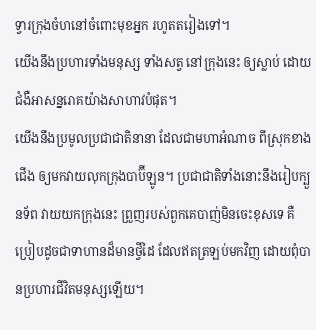ទ្វារក្រុងចំហនៅចំពោះមុខអ្នក រហូតតរៀងទៅ។
យើងនឹងប្រហារទាំងមនុស្ស ទាំងសត្វ នៅក្រុងនេះ ឲ្យស្លាប់ ដោយជំងឺអាសន្នរោគយ៉ាងសាហាវបំផុត។
យើងនឹងប្រមូលប្រជាជាតិនានា ដែលជាមហាអំណាច ពីស្រុកខាងជើង ឲ្យមកវាយលុកក្រុងបាប៊ីឡូន។ ប្រជាជាតិទាំងនោះនឹងរៀបក្បួនទ័ព វាយយកក្រុងនេះ ព្រួញរបស់ពួកគេបាញ់មិនចេះខុសទេ គឺប្រៀបដូចជាទាហានដ៏មានថ្វីដៃ ដែលឥតត្រឡប់មកវិញ ដោយពុំបានប្រហារជីវិតមនុស្សឡើយ។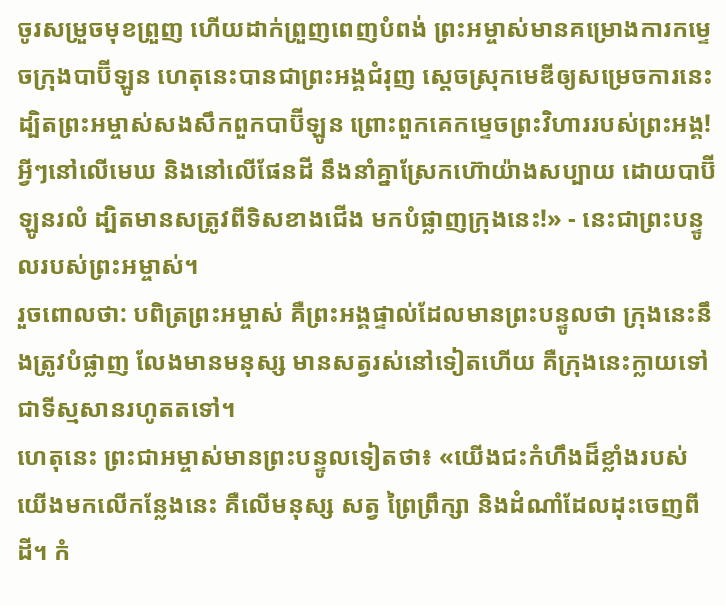ចូរសម្រួចមុខព្រួញ ហើយដាក់ព្រួញពេញបំពង់ ព្រះអម្ចាស់មានគម្រោងការកម្ទេចក្រុងបាប៊ីឡូន ហេតុនេះបានជាព្រះអង្គជំរុញ ស្ដេចស្រុកមេឌីឲ្យសម្រេចការនេះ ដ្បិតព្រះអម្ចាស់សងសឹកពួកបាប៊ីឡូន ព្រោះពួកគេកម្ទេចព្រះវិហាររបស់ព្រះអង្គ!
អ្វីៗនៅលើមេឃ និងនៅលើផែនដី នឹងនាំគ្នាស្រែកហ៊ោយ៉ាងសប្បាយ ដោយបាប៊ីឡូនរលំ ដ្បិតមានសត្រូវពីទិសខាងជើង មកបំផ្លាញក្រុងនេះ!» - នេះជាព្រះបន្ទូលរបស់ព្រះអម្ចាស់។
រួចពោលថា: បពិត្រព្រះអម្ចាស់ គឺព្រះអង្គផ្ទាល់ដែលមានព្រះបន្ទូលថា ក្រុងនេះនឹងត្រូវបំផ្លាញ លែងមានមនុស្ស មានសត្វរស់នៅទៀតហើយ គឺក្រុងនេះក្លាយទៅជាទីស្មសានរហូតតទៅ។
ហេតុនេះ ព្រះជាអម្ចាស់មានព្រះបន្ទូលទៀតថា៖ «យើងជះកំហឹងដ៏ខ្លាំងរបស់យើងមកលើកន្លែងនេះ គឺលើមនុស្ស សត្វ ព្រៃព្រឹក្សា និងដំណាំដែលដុះចេញពីដី។ កំ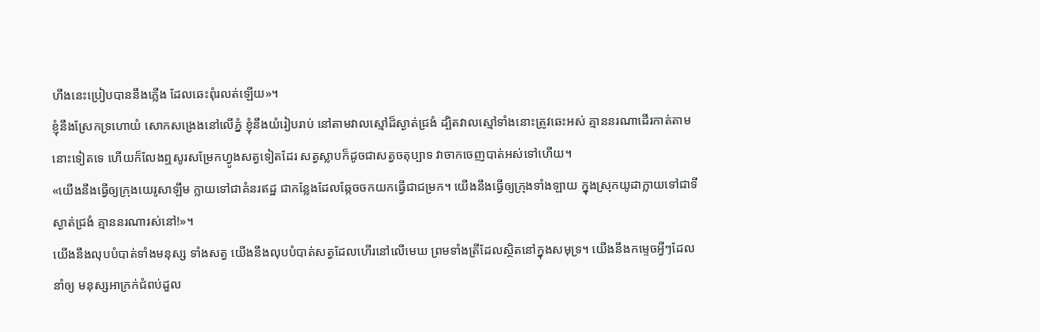ហឹងនេះប្រៀបបាននឹងភ្លើង ដែលឆេះពុំរលត់ឡើយ»។
ខ្ញុំនឹងស្រែកទ្រហោយំ សោកសង្រេងនៅលើភ្នំ ខ្ញុំនឹងយំរៀបរាប់ នៅតាមវាលស្មៅដ៏ស្ងាត់ជ្រងំ ដ្បិតវាលស្មៅទាំងនោះត្រូវឆេះអស់ គ្មាននរណាដើរកាត់តាមនោះទៀតទេ ហើយក៏លែងឮសូរសម្រែកហ្វូងសត្វទៀតដែរ សត្វស្លាបក៏ដូចជាសត្វចតុប្បាទ វាចាកចេញបាត់អស់ទៅហើយ។
«យើងនឹងធ្វើឲ្យក្រុងយេរូសាឡឹម ក្លាយទៅជាគំនរឥដ្ឋ ជាកន្លែងដែលឆ្កែចចកយកធ្វើជាជម្រក។ យើងនឹងធ្វើឲ្យក្រុងទាំងឡាយ ក្នុងស្រុកយូដាក្លាយទៅជាទីស្ងាត់ជ្រងំ គ្មាននរណារស់នៅ!»។
យើងនឹងលុបបំបាត់ទាំងមនុស្ស ទាំងសត្វ យើងនឹងលុបបំបាត់សត្វដែលហើរនៅលើមេឃ ព្រមទាំងត្រីដែលស្ថិតនៅក្នុងសមុទ្រ។ យើងនឹងកម្ទេចអ្វីៗដែលនាំឲ្យ មនុស្សអាក្រក់ជំពប់ដួល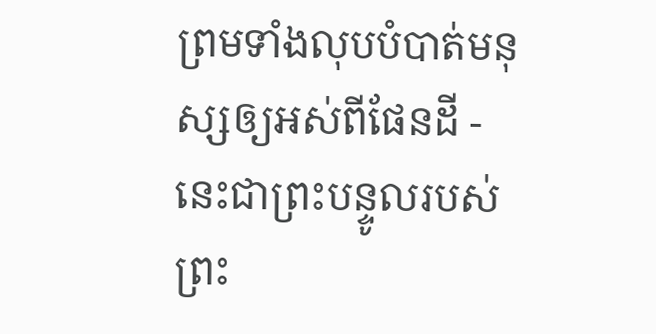ព្រមទាំងលុបបំបាត់មនុស្សឲ្យអស់ពីផែនដី - នេះជាព្រះបន្ទូលរបស់ព្រះ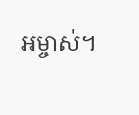អម្ចាស់។